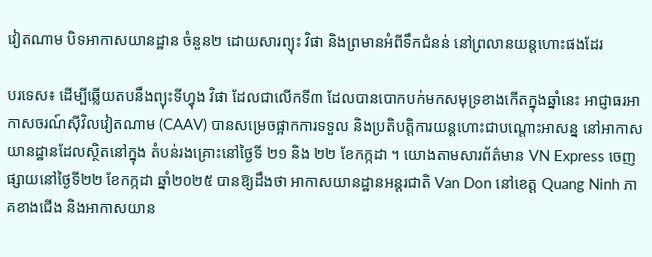វៀតណាម បិទអាកាសយានដ្ឋាន ចំនួន២ ដោយសារព្យុះ វិផា និងព្រមានអំពីទឹកជំនន់ នៅព្រលានយន្តហោះផងដែរ

បរទេស៖ ដើម្បីឆ្លើយតបនឹងព្យុះទីហ្វុង វិផា ដែលជាលើកទី៣ ដែលបានបោកបក់មកសមុទ្រខាងកើតក្នុងឆ្នាំនេះ អាជ្ញាធរអាកាសចរណ៍ស៊ីវិលវៀតណាម (CAAV) បានសម្រេចផ្អាកការទទួល និងប្រតិបត្តិការយន្តហោះជាបណ្ដោះអាសន្ន នៅអាកាសយានដ្ឋានដែលស្ថិតនៅក្នុង តំបន់រងគ្រោះនៅថ្ងៃទី ២១ និង ២២ ខែកក្កដា ។ យោងតាមសារព័ត៌មាន VN Express ចេញផ្សាយនៅថ្ងៃទី២២ ខែកក្កដា ឆ្នាំ២០២៥ បានឱ្យដឹងថា អាកាសយានដ្ឋានអន្តរជាតិ Van Don នៅខេត្ត Quang Ninh ភាគខាងជើង និងអាកាសយាន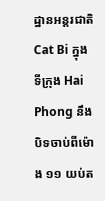ដ្ឋានអន្តរជាតិ Cat Bi ក្នុងទីក្រុង Hai Phong នឹងបិទចាប់ពីម៉ោង ១១ យប់ត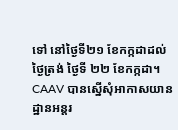ទៅ នៅថ្ងៃទី២១ ខែកក្កដាដល់ថ្ងៃត្រង់ ថ្ងៃទី ២២ ខែកក្កដា។ CAAV បានស្នើសុំអាកាសយានដ្ឋានអន្តរ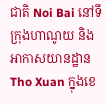ជាតិ Noi Bai នៅទីក្រុងហាណូយ និងអាកាសយានដ្ឋាន Tho Xuan ក្នុងខេ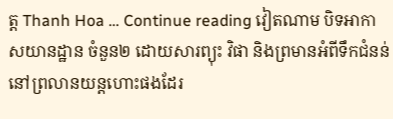ត្ត Thanh Hoa … Continue reading វៀតណាម បិទអាកាសយានដ្ឋាន ចំនួន២ ដោយសារព្យុះ វិផា និងព្រមានអំពីទឹកជំនន់ នៅព្រលានយន្តហោះផងដែរ